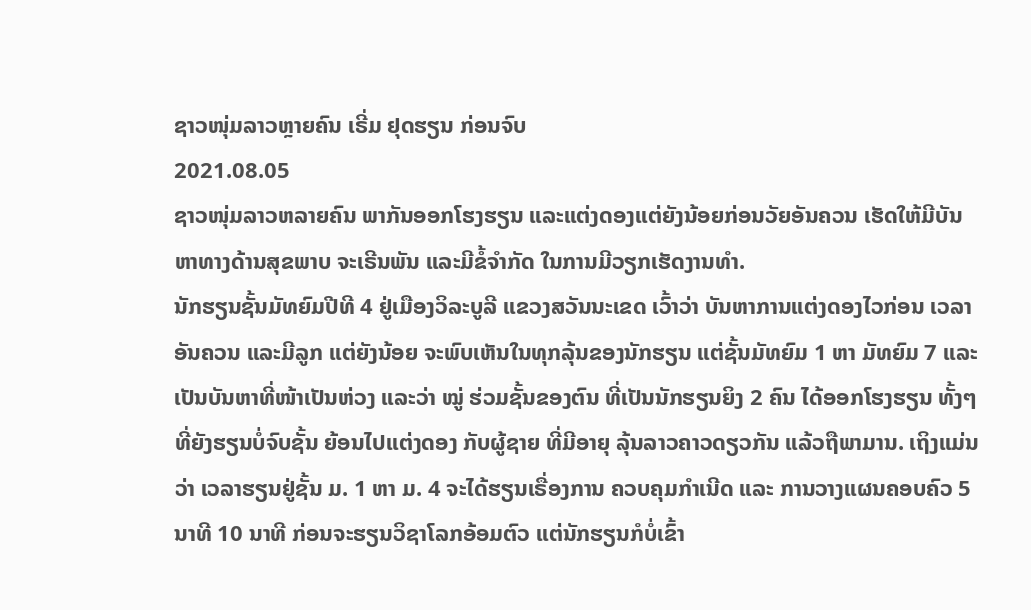ຊາວໜຸ່ມລາວຫຼາຍຄົນ ເຣີ່ມ ຢຸດຮຽນ ກ່ອນຈົບ
2021.08.05
ຊາວໜຸ່ມລາວຫລາຍຄົນ ພາກັນອອກໂຮງຮຽນ ແລະແຕ່ງດອງແຕ່ຍັງນ້ອຍກ່ອນວັຍອັນຄວນ ເຮັດໃຫ້ມີບັນຫາທາງດ້ານສຸຂພາບ ຈະເຣີນພັນ ແລະມີຂໍ້ຈໍາກັດ ໃນການມີວຽກເຮັດງານທໍາ.
ນັກຮຽນຊັ້ນມັທຍົມປີທີ 4 ຢູ່ເມືອງວິລະບູລີ ແຂວງສວັນນະເຂດ ເວົ້າວ່າ ບັນຫາການແຕ່ງດອງໄວກ່ອນ ເວລາອັນຄວນ ແລະມີລູກ ແຕ່ຍັງນ້ອຍ ຈະພົບເຫັນໃນທຸກລຸ້ນຂອງນັກຮຽນ ແຕ່ຊັ້ນມັທຍົມ 1 ຫາ ມັທຍົມ 7 ແລະເປັນບັນຫາທີ່ໜ້າເປັນຫ່ວງ ແລະວ່າ ໝູ່ ຮ່ວມຊັ້ນຂອງຕົນ ທີ່ເປັນນັກຮຽນຍິງ 2 ຄົນ ໄດ້ອອກໂຮງຮຽນ ທັ້ງໆທີ່ຍັງຮຽນບໍ່ຈົບຊັ້ນ ຍ້ອນໄປແຕ່ງດອງ ກັບຜູ້ຊາຍ ທີ່ມີອາຍຸ ລຸ້ນລາວຄາວດຽວກັນ ແລ້ວຖືພາມານ. ເຖິງແມ່ນວ່າ ເວລາຮຽນຢູ່ຊັ້ນ ມ. 1 ຫາ ມ. 4 ຈະໄດ້ຮຽນເຣື່ອງການ ຄວບຄຸມກໍາເນີດ ແລະ ການວາງແຜນຄອບຄົວ 5 ນາທີ 10 ນາທີ ກ່ອນຈະຮຽນວິຊາໂລກອ້ອມຕົວ ແຕ່ນັກຮຽນກໍບໍ່ເຂົ້າ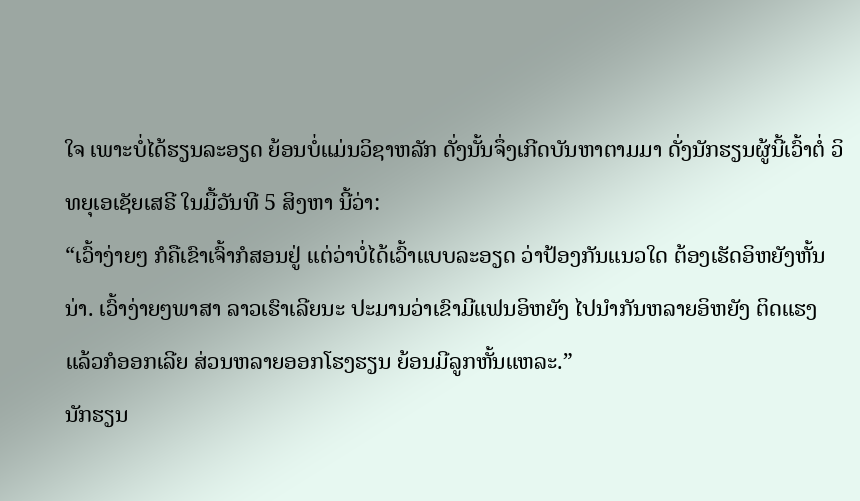ໃຈ ເພາະບໍ່ໄດ້ຮຽນລະອຽດ ຍ້ອນບໍ່ແມ່ນວິຊາຫລັກ ດັ່ງນັ້ນຈຶ່ງເກີດບັນຫາຕາມມາ ດັ່ງນັກຮຽນຜູ້ນີ້ເວົ້າຕໍ່ ວິທຍຸເອເຊັຍເສຣີ ໃນມື້ວັນທີ 5 ສິງຫາ ນີ້ວ່າ:
“ເວົ້າງ່າຍໆ ກໍຄືເຂົາເຈົ້າກໍສອນຢູ່ ແຕ່ວ່າບໍ່ໄດ້ເວົ້າແບບລະອຽດ ວ່າປ້ອງກັນແນວໃດ ຕ້ອງເຮັດອິຫຍັງຫັ້ນນ່າ. ເວົ້າງ່າຍໆພາສາ ລາວເຮົາເລີຍນະ ປະມານວ່າເຂົາມີແຟນອິຫຍັງ ໄປນໍາກັນຫລາຍອິຫຍັງ ຕິດແຮງ ແລ້ວກໍອອກເລີຍ ສ່ວນຫລາຍອອກໂຮງຮຽນ ຍ້ອນມີລູກຫັ້ນແຫລະ.”
ນັກຮຽນ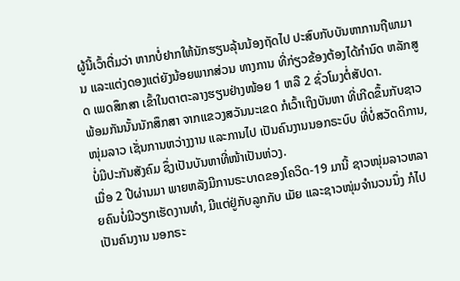ຜູ້ນີ້ເວົ້າຕື່ມວ່າ ຫາກບໍ່ຢາກໃຫ້ນັກຮຽນລຸ້ນນ້ອງຖັດໄປ ປະສົບກັບບັນຫາການຖືພາມານ ແລະແຕ່ງດອງແຕ່ຍັງນ້ອຍພາກສ່ວນ ທາງການ ທີ່ກ່ຽວຂ້ອງຕ້ອງໄດ້ກໍານົດ ຫລັກສູດ ເພດສຶກສາ ເຂົ້າໃນຕາຕະລາງຮຽນຢ່າງໜ້ອຍ 1 ຫລື 2 ຊົ່ວໂມງຕໍ່ສັປດາ.
ພ້ອມກັນນັ້ນນັກສຶກສາ ຈາກແຂວງສວັນນະເຂດ ກໍເວົ້າເຖິງບັນຫາ ທີ່ເກີດຂຶ້ນກັບຊາວໜຸ່ມລາວ ເຊັ່ນການຫວ່າງງານ ແລະການໄປ ເປັນຄົນງານນອກຣະບົບ ທີ່ບໍ່ສວັດດິການ, ບໍ່ມີປະກັນສັງຄົມ ຊຶ່ງເປັນບັນຫາທີ່ໜ້າເປັນຫ່ວງ.
ເມື່ອ 2 ປີຜ່ານມາ ພາຍຫລັງມີການຣະບາດຂອງໂຄວິດ-19 ມານີ້ ຊາວໜຸ່ມລາວຫລາຍຄົນບໍ່ມີວຽກເຮັດງານທໍາ, ມີແຕ່ຢູ່ກັບລູກກັບ ເມັຍ ແລະຊາວໜຸ່ມຈໍານວນນຶ່ງ ກໍໄປເປັນຄົນງານ ນອກຣະ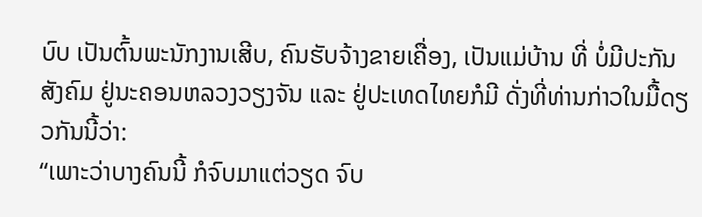ບົບ ເປັນຕົ້ນພະນັກງານເສີບ, ຄົນຮັບຈ້າງຂາຍເຄື່ອງ, ເປັນແມ່ບ້ານ ທີ່ ບໍ່ມີປະກັນສັງຄົມ ຢູ່ນະຄອນຫລວງວຽງຈັນ ແລະ ຢູ່ປະເທດໄທຍກໍມີ ດັ່ງທີ່ທ່ານກ່າວໃນມື້ດຽວກັນນີ້ວ່າ:
“ເພາະວ່າບາງຄົນນີ້ ກໍຈົບມາແຕ່ວຽດ ຈົບ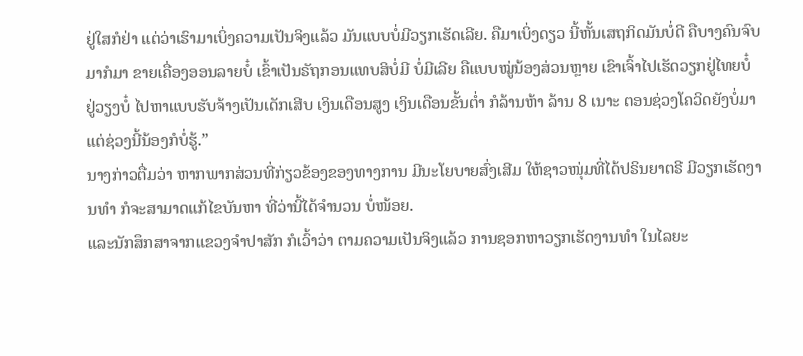ຢູ່ໃສກໍຢ່າ ແຕ່ວ່າເຮົາມາເບິ່ງຄວາມເປັນຈິງແລ້ວ ມັນແບບບໍ່ມີວຽກເຮັດເລີຍ. ຄືມາເບິ່ງດຽວ ນີ້ຫັ້ນເສຖກິດມັນບໍ່ດີ ຄືບາງຄົນຈົບມາກໍມາ ຂາຍເຄື່ອງອອນລາຍບໍ໋ ເຂົ້າເປັນຣັຖກອນແທບສິບໍ່ມີ ບໍ່ມີເລີຍ ຄືແບບໝູ່ນ້ອງສ່ວນຫຼາຍ ເຂົາເຈົ້າໄປເຮັດວຽກຢູ່ໄທຍບໍ໋ ຢູ່ວຽງບໍ໋ ໄປຫາແບບຮັບຈ້າງເປັນເດັກເສີບ ເງິນເດືອນສູງ ເງິນເດືອນຂັ້ນຕໍ່າ ກໍລ້ານຫ້າ ລ້ານ 8 ເນາະ ຕອນຊ່ວງໂຄວິດຍັງບໍ່ມາ ແຕ່ຊ່ວງນີ້ນ້ອງກໍບໍ່ຮູ້.”
ນາງກ່າວຕື່ມວ່າ ຫາກພາກສ່ວນທີ່ກ່ຽວຂ້ອງຂອງທາງການ ມີນະໂຍບາຍສົ່ງເສີມ ໃຫ້ຊາວໜຸ່ມທີ່ໄດ້ປຣິນຍາຕຣີ ມີວຽກເຮັດງານທໍາ ກໍຈະສາມາດແກ້ໄຂບັນຫາ ທີ່ວ່ານີ້ໄດ້ຈໍານວນ ບໍ່ໜ້ອຍ.
ແລະນັກສຶກສາຈາກແຂວງຈໍາປາສັກ ກໍເວົ້າວ່າ ຕາມຄວາມເປັນຈິງແລ້ວ ການຊອກຫາວຽກເຮັດງານທໍາ ໃນໄລຍະ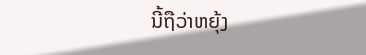ນີ້ຖືວ່າຫຍຸ້ງ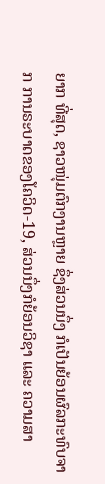ຍາກ ທີ່ສຸດ, ຊາວໜຸ່ມຕົກງານຫຼາຍ ຊຶ່ງສ່ວນນຶ່ງ ກໍເປັນຍ້ອນຜົລກະທົບຈາກ ການຣະບາດຂອງໂຄວິດ-19, ສ່ວນນຶ່ງກໍຍ້ອນວິຊາ ແລະ ຄວາມສາ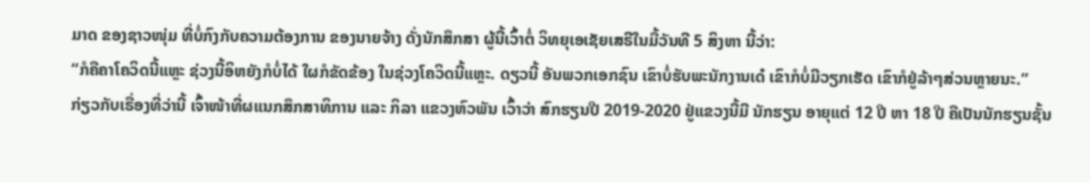ມາດ ຂອງຊາວໜຸ່ມ ທີ່ບໍ່ກົງກັບຄວາມຕ້ອງການ ຂອງນາຍຈ້າງ ດັ່ງນັກສຶກສາ ຜູ້ນີ້ເວົ້າຕໍ່ ວິທຍຸເອເຊັຍເສຣີໃນມື້ວັນທີ 5 ສິງຫາ ນີ້ວ່າ:
“ກໍຄືຄາໂຄວິດນີ້ແຫຼະ ຊ່ວງນີ້ອິຫຍັງກໍບໍ່ໄດ້ ໃຜກໍຂັດຂ້ອງ ໃນຊ່ວງໂຄວິດນີ້ແຫຼະ. ດຽວນີ້ ອັນພວກເອກຊົນ ເຂົາບໍ່ຮັບພະນັກງານເດ໋ ເຂົາກໍບໍ່ມີວຽກເຮັດ ເຂົາກໍຢູ່ລ້າໆສ່ວນຫຼາຍນະ.”
ກ່ຽວກັບເຣື່ອງທີ່ວ່ານີ້ ເຈົ້າໜ້າທີ່ຜແນກສຶກສາທິການ ແລະ ກິລາ ແຂວງຫົວພັນ ເວົ້າວ່າ ສົກຮຽນປີ 2019-2020 ຢູ່ແຂວງນີ້ມີ ນັກຮຽນ ອາຍຸແຕ່ 12 ປີ ຫາ 18 ປີ ຄືເປັນນັກຮຽນຊັ້ນ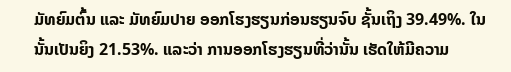ມັທຍົມຕົ້ນ ແລະ ມັທຍົມປາຍ ອອກໂຮງຮຽນກ່ອນຮຽນຈົບ ຊັ້ນເຖິງ 39.49%. ໃນນັ້ນເປັນຍິງ 21.53%. ແລະວ່າ ການອອກໂຮງຮຽນທີ່ວ່ານັ້ນ ເຮັດໃຫ້ມີຄວາມ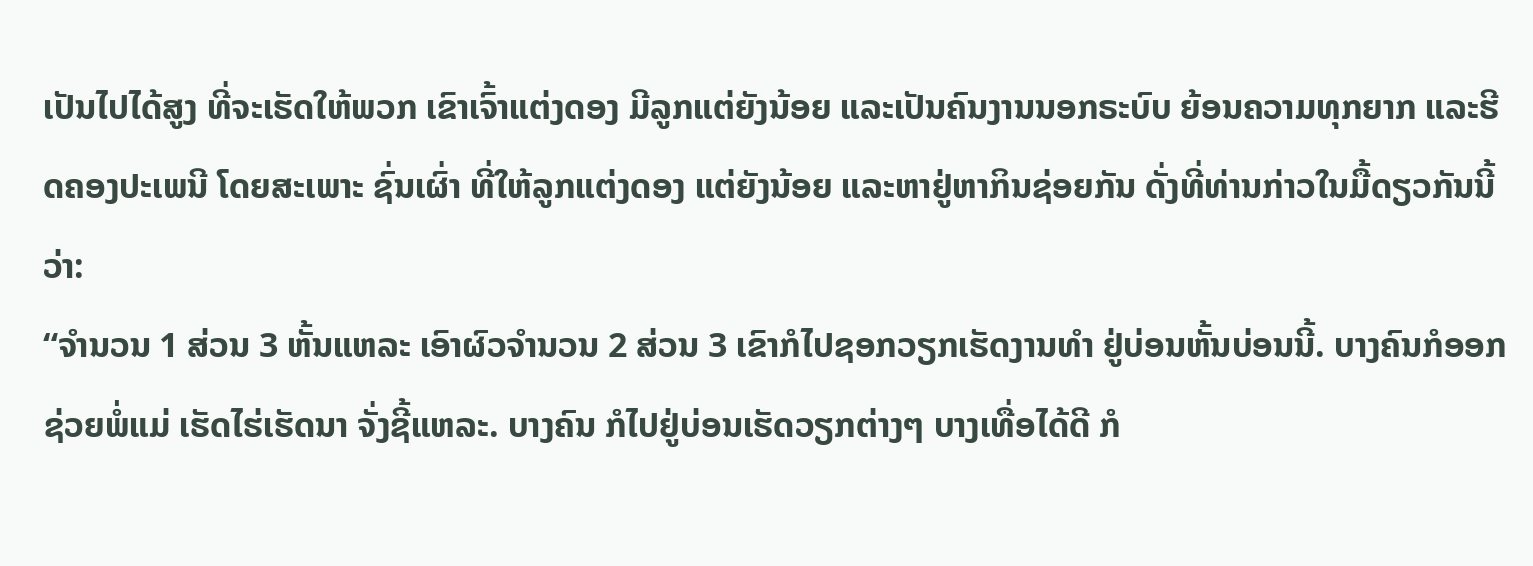ເປັນໄປໄດ້ສູງ ທີ່ຈະເຮັດໃຫ້ພວກ ເຂົາເຈົ້າແຕ່ງດອງ ມີລູກແຕ່ຍັງນ້ອຍ ແລະເປັນຄົນງານນອກຣະບົບ ຍ້ອນຄວາມທຸກຍາກ ແລະຮີດຄອງປະເພນີ ໂດຍສະເພາະ ຊົ່ນເຜົ່າ ທີ່ໃຫ້ລູກແຕ່ງດອງ ແຕ່ຍັງນ້ອຍ ແລະຫາຢູ່ຫາກິນຊ່ອຍກັນ ດັ່ງທີ່ທ່ານກ່າວໃນມື້ດຽວກັນນີ້ວ່າ:
“ຈໍານວນ 1 ສ່ວນ 3 ຫັ້ນແຫລະ ເອົາຜົວຈໍານວນ 2 ສ່ວນ 3 ເຂົາກໍໄປຊອກວຽກເຮັດງານທໍາ ຢູ່ບ່ອນຫັ້ນບ່ອນນີ້. ບາງຄົນກໍອອກ ຊ່ວຍພໍ່ແມ່ ເຮັດໄຮ່ເຮັດນາ ຈັ່ງຊີ້ແຫລະ. ບາງຄົນ ກໍໄປຢູ່ບ່ອນເຮັດວຽກຕ່າງໆ ບາງເທື່ອໄດ້ດີ ກໍ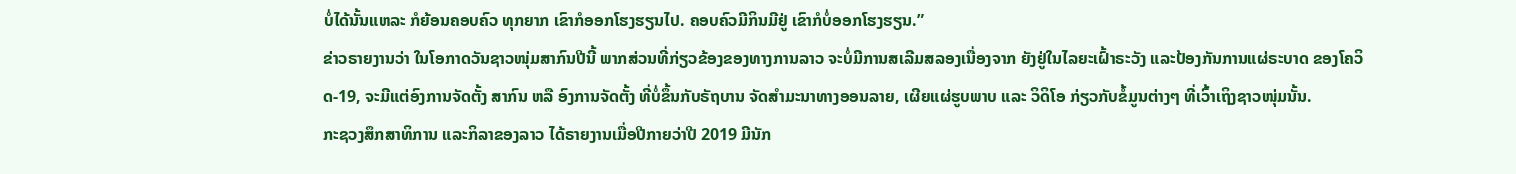ບໍ່ໄດ້ນັ້ນແຫລະ ກໍຍ້ອນຄອບຄົວ ທຸກຍາກ ເຂົາກໍອອກໂຮງຮຽນໄປ. ຄອບຄົວມີກິນມີຢູ່ ເຂົາກໍບໍ່ອອກໂຮງຮຽນ.”
ຂ່າວຣາຍງານວ່າ ໃນໂອກາດວັນຊາວໜຸ່ມສາກົນປີນີ້ ພາກສ່ວນທີ່ກ່ຽວຂ້ອງຂອງທາງການລາວ ຈະບໍ່ມີການສເລີມສລອງເນື່ອງຈາກ ຍັງຢູ່ໃນໄລຍະເຝົ້າຣະວັງ ແລະປ້ອງກັນການແຜ່ຣະບາດ ຂອງໂຄວິດ-19, ຈະມີແຕ່ອົງການຈັດຕັ້ງ ສາກົນ ຫລື ອົງການຈັດຕັ້ງ ທີ່ບໍ່ຂຶ້ນກັບຣັຖບານ ຈັດສໍາມະນາທາງອອນລາຍ, ເຜີຍແຜ່ຮູບພາບ ແລະ ວິດິໂອ ກ່ຽວກັບຂໍ້ມູນຕ່າງໆ ທີ່ເວົ້າເຖິງຊາວໜຸ່ມນັ້ນ.
ກະຊວງສຶກສາທິການ ແລະກິລາຂອງລາວ ໄດ້ຣາຍງານເມື່ອປີກາຍວ່າປີ 2019 ມີນັກ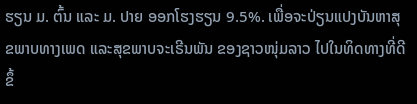ຮຽນ ມ. ຕົ້ນ ແລະ ມ. ປາຍ ອອກໂຮງຮຽນ 9.5%. ເພື່ອຈະປ່ຽນແປງບັນຫາສຸຂພາບທາງເພດ ແລະສຸຂພາບຈະເຣີນພັນ ຂອງຊາວໜຸ່ມລາວ ໄປໃນທິດທາງທີ່ດີຂຶ້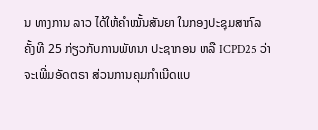ນ ທາງການ ລາວ ໄດ້ໃຫ້ຄໍາໝັ້ນສັນຍາ ໃນກອງປະຊຸມສາກົລ ຄັ້ງທີ 25 ກ່ຽວກັບການພັທນາ ປະຊາກອນ ຫລື ICPD25 ວ່າ ຈະເພີ່ມອັດຕຣາ ສ່ວນການຄຸມກໍາເນີດແບ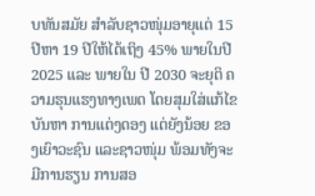ບທັນສມັຍ ສໍາລັບຊາວໜຸ່ມອາຍຸແຕ່ 15 ປີຫາ 19 ປີໃຫ້ໄດ້ເຖິງ 45% ພາຍໃນປີ 2025 ແລະ ພາຍໃນ ປີ 2030 ຈະຍຸຕິ ຄວາມຮຸນແຮງທາງເພດ ໂດຍສຸມໃສ່ແກ້ໄຂບັນຫາ ການແຕ່ງດອງ ແຕ່ຍັງນ້ອຍ ຂອງເຍົາວະຊົນ ແລະຊາວໜຸ່ມ ພ້ອມທັງຈະມີການຮຽນ ການສອ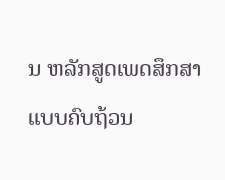ນ ຫລັກສູດເພດສຶກສາ ແບບຄົບຖ້ວນ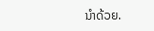ນໍາດ້ວຍ.